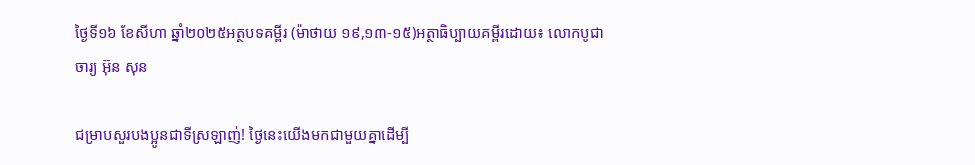ថ្ងៃទី១៦ ខែសីហា ឆ្នាំ២០២៥អត្ថបទគម្ពីរ (ម៉ាថាយ ១៩,១៣-១៥)អត្ថាធិប្បាយគម្ពីរដោយ៖ លោកបូជាចារ្យ អ៊ុន សុន

ជម្រាបសួរបងប្អូនជាទីស្រឡាញ់! ថ្ងៃនេះយើងមកជាមួយគ្នាដើម្បី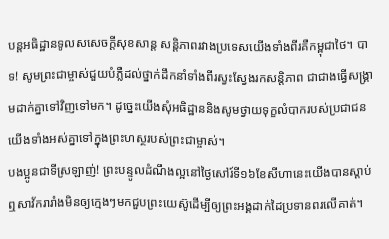បន្តអធិដ្ឋានទូលសសេចក្ដីសុខសាន្ត សន្តិភាពរវាងប្រទេសយើងទាំងពីរគឺកម្ពុជាថៃ។ បាទ! សូមព្រះជាម្ចាស់ជួយបំភ្លឺដល់ថ្នាក់ដឹកនាំទាំងពីរស្វះស្វែងរកសន្តិភាព ជាជាងធ្វើសង្គ្រាមដាក់គ្នាទៅវិញទៅមក។ ដូច្នេះយើងសុំអធិដ្ឋាននិងសូមថ្វាយទុក្ខលំបាករបស់ប្រជាជនយើងទាំងអស់គ្នាទៅក្នុងព្រះហស្ថរបស់ព្រះជាម្ចាស់។
បងប្អូនជាទីស្រឡាញ់! ព្រះបន្ទូលដំណឹងល្អនៅថ្ងៃសៅរ៍ទី១៦ខែសីហានេះយើងបានស្ដាប់ឮសាវ័ករារាំងមិនឲ្យក្មេងៗមកជួបព្រះយេស៊ូដើម្បីឲ្យព្រះអង្គដាក់ដៃប្រទានពរលើគាត់។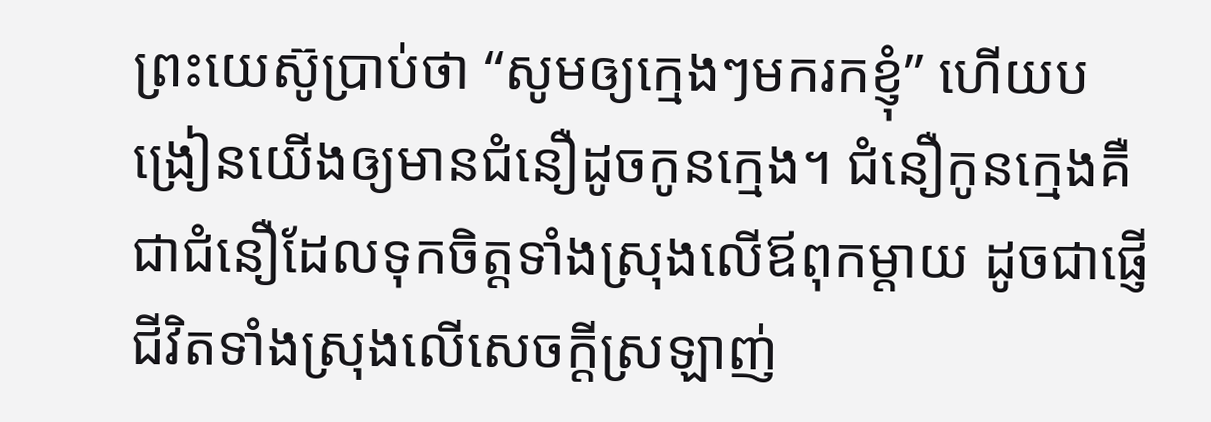ព្រះយេស៊ូប្រាប់ថា “សូមឲ្យក្មេងៗមករកខ្ញុំ” ហើយបង្រៀនយើងឲ្យមានជំនឿដូចកូនក្មេង។ ជំនឿកូនក្មេងគឺជាជំនឿដែលទុកចិត្តទាំងស្រុងលើឪពុកម្ដាយ ដូចជាផ្ញើជីវិតទាំងស្រុងលើសេចក្ដីស្រឡាញ់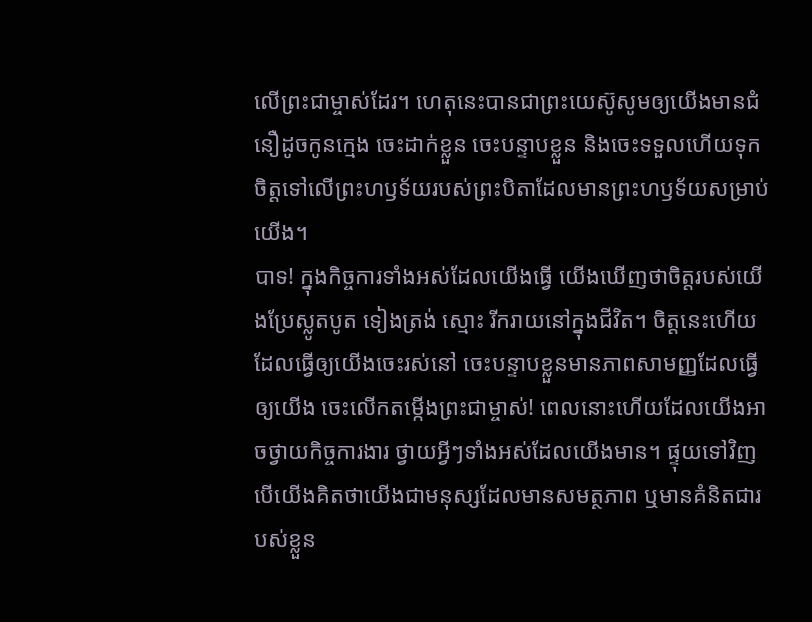លើព្រះជាម្ចាស់ដែរ។ ហេតុនេះបានជាព្រះយេស៊ូសូមឲ្យយើងមានជំនឿដូចកូនក្មេង ចេះដាក់ខ្លួន ចេះបន្ទាបខ្លួន និងចេះទទួលហើយទុកចិត្តទៅលើព្រះហឫទ័យរបស់ព្រះបិតាដែលមានព្រះហឫទ័យសម្រាប់យើង។
បាទ! ក្នុងកិច្ចការទាំងអស់ដែលយើងធ្វើ យើងឃើញថាចិត្តរបស់យើងប្រែស្លូតបូត ទៀងត្រង់ ស្មោះ រីករាយនៅក្នុងជីវិត។ ចិត្តនេះហើយដែលធ្វើឲ្យយើងចេះរស់នៅ ចេះបន្ទាបខ្លួនមានភាពសាមញ្ញដែលធ្វើឲ្យយើង ចេះលើកតម្កើងព្រះជាម្ចាស់! ពេលនោះហើយដែលយើងអាចថ្វាយកិច្ចការងារ ថ្វាយអ្វីៗទាំងអស់ដែលយើងមាន។ ផ្ទុយទៅវិញ បើយើងគិតថាយើងជាមនុស្សដែលមានសមត្ថភាព ឬមានគំនិតជារបស់ខ្លួន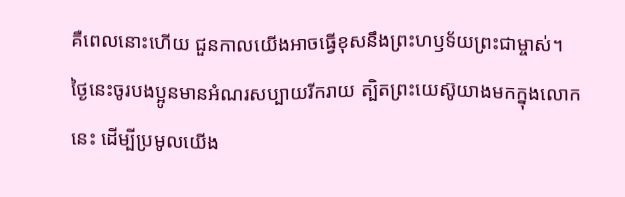គឺពេលនោះហើយ ជួនកាលយើងអាចធ្វើខុសនឹងព្រះហឫទ័យព្រះជាម្ចាស់។
ថ្ងៃនេះចូរបងប្អូនមានអំណរសប្បាយរីករាយ ត្បិតព្រះយេស៊ូយាងមកក្នុងលោកនេះ ដើម្បីប្រមូលយើង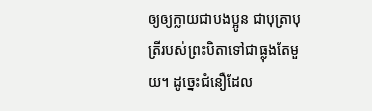ឲ្យឲ្យក្លាយជាបងប្អូន ជាបុត្រាបុត្រីរបស់ព្រះបិតាទៅជាធ្លុងតែមួយ។ ដូច្នេះជំនឿដែល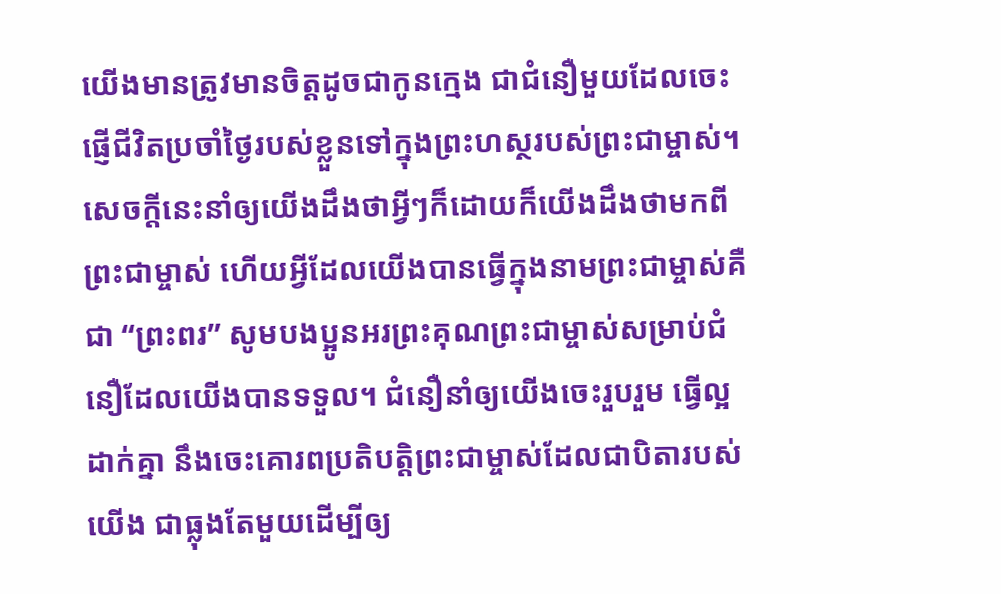យើងមានត្រូវមានចិត្តដូចជាកូនក្មេង ជាជំនឿមួយដែលចេះផ្ញើជីវិតប្រចាំថ្ងៃរបស់ខ្លួនទៅក្នុងព្រះហស្ថរបស់ព្រះជាម្ចាស់។
សេចក្ដីនេះនាំឲ្យយើងដឹងថាអ្វីៗក៏ដោយក៏យើងដឹងថាមកពីព្រះជាម្ចាស់ ហើយអ្វីដែលយើងបានធ្វើក្នុងនាមព្រះជាម្ចាស់គឺជា “ព្រះពរ” សូមបងប្អូនអរព្រះគុណព្រះជាម្ចាស់សម្រាប់ជំនឿដែលយើងបានទទួល។ ជំនឿនាំឲ្យយើងចេះរួបរួម ធើ្វល្អដាក់គ្នា នឹងចេះគោរពប្រតិបត្តិព្រះជាម្ចាស់ដែលជាបិតារបស់យើង ជាធ្លុងតែមួយដើម្បីឲ្យ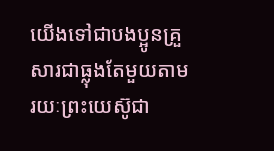យើងទៅជាបងប្អូនគ្រួសារជាធ្លុងតែមួយតាមរយៈព្រះយេស៊ូជា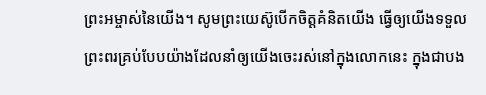ព្រះអម្ចាស់នៃយើង។ សូមព្រះយេស៊ូបើកចិត្តគំនិតយើង ធ្វើឲ្យយើងទទួលព្រះពរគ្រប់បែបយ៉ាងដែលនាំឲ្យយើងចេះរស់នៅក្នុងលោកនេះ ក្នុងជាបង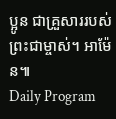ប្អូន ជាគ្រួសាររបស់ព្រះជាម្ចាស់។ អាម៉ែន៕
Daily Program